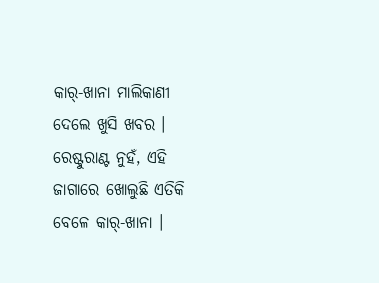କାର୍-ଖାନା ମାଲିକାଣୀ ଦେଲେ ଖୁସି ଖବର । ରେଷ୍ଟୁରାଣ୍ଟ ନୁହଁ, ଏହି ଜାଗାରେ ଖୋଲୁଛି ଏତିକି ବେଳେ କାର୍-ଖାନା ।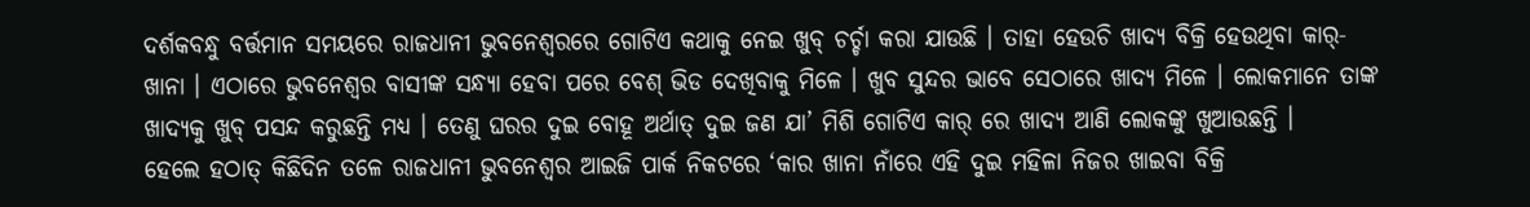ଦର୍ଶକବନ୍ଧୁ ବର୍ତ୍ତମାନ ସମୟରେ ରାଜଧାନୀ ଭୁବନେଶ୍ୱରରେ ଗୋଟିଏ କଥାକୁ ନେଇ ଖୁବ୍ ଚର୍ଚ୍ଚା କରା ଯାଉଛି । ତାହା ହେଉଚି ଖାଦ୍ୟ ବିକ୍ରି ହେଉଥିବା କାର୍-ଖାନା । ଏଠାରେ ଭୁବନେଶ୍ୱର ବାସୀଙ୍କ ସନ୍ଧ୍ୟା ହେବା ପରେ ବେଶ୍ ଭିଡ ଦେଖିବାକୁ ମିଳେ । ଖୁବ ସୁନ୍ଦର ଭାବେ ସେଠାରେ ଖାଦ୍ୟ ମିଳେ । ଲୋକମାନେ ତାଙ୍କ ଖାଦ୍ୟକୁ ଖୁବ୍ ପସନ୍ଦ କରୁଛନ୍ତି ମଧ୍ୟ । ତେଣୁ ଘରର ଦୁଇ ବୋହୂ ଅର୍ଥାତ୍ ଦୁଇ ଜଣ ଯା’ ମିଶି ଗୋଟିଏ କାର୍ ରେ ଖାଦ୍ୟ ଆଣି ଲୋକଙ୍କୁ ଖୁଆଉଛନ୍ତି ।
ହେଲେ ହଠାତ୍ କିଛିଦିନ ତଳେ ରାଜଧାନୀ ଭୁବନେଶ୍ୱର ଆଇଜି ପାର୍କ ନିକଟରେ ‘କାର ଖାନା ନାଁରେ ଏହି ଦୁଇ ମହିଳା ନିଜର ଖାଇବା ବିକ୍ରି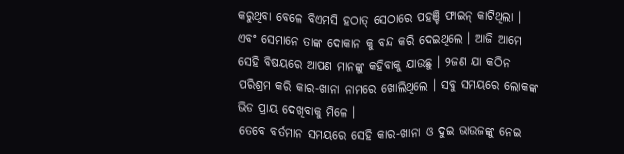କରୁଥିବା ବେଳେ ବିଏମସି ହଠାତ୍ ସେଠାରେ ପହଞ୍ଚି ଫାଇନ୍ କାଟିଥିଲା । ଏବଂ ସେମାନେ ତାଙ୍କ ଦୋକାନ କୁ ବନ୍ଦ କରି ଦେଇଥିଲେ । ଆଜି ଆମେ ସେହି ବିଷୟରେ ଆପଣ ମାନଙ୍କୁ କହିବାକୁ ଯାଉଛୁ । ୨ଜଣ ଯା କଠିନ ପରିଶ୍ରମ କରି କାର-ଖାନା ନାମରେ ଖୋଲିଥିଲେ । ସବୁ ସମୟରେ ଲୋକଙ୍କ ଭିଡ ପ୍ରାୟ ଦେଖିବାକୁ ମିଳେ ।
ତେବେ ବର୍ତମାନ ସମୟରେ ସେହି କାର-ଖାନା ଓ ଦୁଇ ଭାଉଜଙ୍କୁ ନେଇ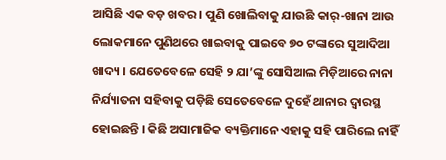ଆସିଛି ଏକ ବଡ଼ ଖବର । ପୁଣି ଖୋଲିବାକୁ ଯାଉଛି କାର୍-ଖାନା ଆଉ ଲୋକମାନେ ପୁଣିଥରେ ଖାଇବାକୁ ପାଇବେ ୭୦ ଟଙ୍କାରେ ସୁଆଦିଆ ଖାଦ୍ୟ । ଯେତେବେଳେ ସେହି ୨ ଯା’ଙ୍କୁ ସୋସିଆଲ ମିଡ଼ିଆରେ ନାନା ନିର୍ଯ୍ୟାତନା ସହିବାକୁ ପଡ଼ିଛି ସେତେବେଳେ ଦୁହେଁ ଥାନାର ଦ୍ୱାରସ୍ଥ ହୋଇଛନ୍ତି । କିଛି ଅସାମାଜିକ ବ୍ୟକ୍ତିମାନେ ଏହାକୁ ସହି ପାରିଲେ ନାହିଁ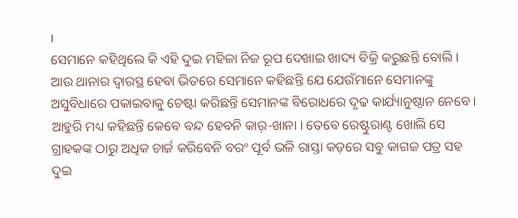।
ସେମାନେ କହିଥିଲେ କି ଏହି ଦୁଇ ମହିଳା ନିଜ ରୂପ ଦେଖାଇ ଖାଦ୍ୟ ବିକ୍ରି କରୁଛନ୍ତି ବୋଲି । ଆଉ ଥାନାର ଦ୍ୱାରସ୍ଥ ହେବା ଭିତରେ ସେମାନେ କହିଛନ୍ତି ଯେ ଯେଉଁମାନେ ସେମାନଙ୍କୁ ଅସୁବିଧାରେ ପକାଇବାକୁ ଚେଷ୍ଟା କରିଛନ୍ତି ସେମାନଙ୍କ ବିରୋଧରେ ଦୃଢ କାର୍ଯ୍ୟାନୁଷ୍ଠାନ ନେବେ । ଆହୁରି ମଧ୍ୟ କହିଛନ୍ତି କେବେ ବନ୍ଦ ହେବନି କାର୍-ଖାନା । ତେବେ ରେଷ୍ଟୁରାଣ୍ଟ ଖୋଲି ସେ ଗ୍ରାହକଙ୍କ ଠାରୁ ଅଧିକ ଚାର୍ଜ କରିବେନି ବରଂ ପୂର୍ବ ଭଳି ରାସ୍ତା କଡ଼ରେ ସବୁ କାଗଜ ପତ୍ର ସହ ଦୁଇ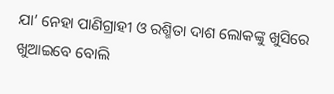ଯା’ ନେହା ପାଣିଗ୍ରାହୀ ଓ ରଶ୍ମିତା ଦାଶ ଲୋକଙ୍କୁ ଖୁସିରେ ଖୁଆଇବେ ବୋଲି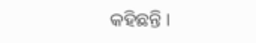କହିଛନ୍ତି ।